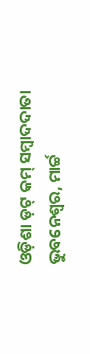ଓଡ଼ିଶା ଡ଼ଟ୍ କମ୍ ସମ୍ବାଦଦାତା
ଭୁବନେଶ୍ୱର, ମାର୍ଚ୍ଚ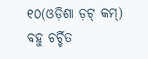୧୦(ଓଡ଼ିଶା ଡ଼ଟ୍ କମ୍) ବହୁ ଚର୍ଚ୍ଚିତ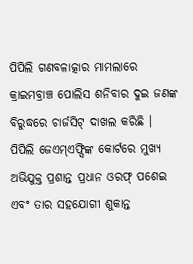ପିପିଲି ଗଣବଳାତ୍କାର ମାମଲାରେ କ୍ରାଇମବ୍ରାଞ୍ଚ ପୋଲିସ ଶନିବାର ଦୁଇ ଜଣଙ୍କ ବିରୁଦ୍ଧରେ ଚାର୍ଜସିଟ୍ ଦାଖଲ କରିଛି ।
ପିପିଲି ଜେଏମ୍ଏଫ୍ସିଙ୍କ କୋର୍ଟରେ ମୁଖ୍ୟ ଅଭିଯୁକ୍ତ ପ୍ରଶାନ୍ତ ପ୍ରଧାନ ଓରଫ୍ ପଶେଇ ଏବଂ ତାର ସହଯୋଗୀ ଶୁକାନ୍ତ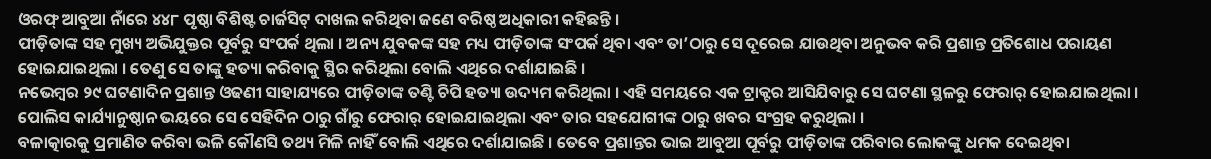ଓରଫ୍ ଆବୁଆ ନାଁରେ ୪୪୮ ପୃଷ୍ଠା ବିଶିଷ୍ଟ ଚାର୍ଜସିଟ୍ ଦାଖଲ କରିଥିବା ଜଣେ ବରିଷ୍ଠ ଅଧିକାରୀ କହିଛନ୍ତି ।
ପୀଡ଼ିତାଙ୍କ ସହ ମୁଖ୍ୟ ଅଭିଯୁକ୍ତର ପୂର୍ବରୁ ସଂପର୍କ ଥିଲା । ଅନ୍ୟ ଯୁବକଙ୍କ ସହ ମଧ୍ୟ ପୀଡ଼ିତାଙ୍କ ସଂପର୍କ ଥିବା ଏବଂ ତା’ଠାରୁ ସେ ଦୂରେଇ ଯାଉଥିବା ଅନୁଭବ କରି ପ୍ରଶାନ୍ତ ପ୍ରତିଶୋଧ ପରାୟଣ ହୋଇଯାଇଥିଲା । ତେଣୁ ସେ ତାଙ୍କୁ ହତ୍ୟା କରିବାକୁ ସ୍ଥିର କରିଥିଲା ବୋଲି ଏଥିରେ ଦର୍ଶାଯାଇଛି ।
ନଭେମ୍ବର ୨୯ ଘଟଣାଦିନ ପ୍ରଶାନ୍ତ ଓଢଣୀ ସାହାଯ୍ୟରେ ପୀଡ଼ିତାଙ୍କ ତଣ୍ଟି ଚିପି ହତ୍ୟା ଉଦ୍ୟମ କରିଥିଲା । ଏହି ସମୟରେ ଏକ ଟ୍ରାକ୍ଟର ଆସିଯିବାରୁ ସେ ଘଟଣା ସ୍ଥଳରୁ ଫେରାର୍ ହୋଇଯାଇଥିଲା ।
ପୋଲିସ କାର୍ଯ୍ୟାନୁଷ୍ଠାନ ଭୟରେ ସେ ସେହିଦିନ ଠାରୁ ଗାଁରୁ ଫେରାର୍ ହୋଇଯାଇଥିଲା ଏବଂ ତାର ସହଯୋଗୀଙ୍କ ଠାରୁ ଖବର ସଂଗ୍ରହ କରୁଥିଲା ।
ବଳାତ୍କାରକୁ ପ୍ରମାଣିତ କରିବା ଭଳି କୌଣସି ତଥ୍ୟ ମିଳି ନାହିଁ ବୋଲି ଏଥିରେ ଦର୍ଶାଯାଇଛି । ତେବେ ପ୍ରଶାନ୍ତର ଭାଇ ଆବୁଆ ପୂର୍ବରୁ ପୀଡ଼ିତାଙ୍କ ପରିବାର ଲୋକଙ୍କୁ ଧମକ ଦେଇଥିବା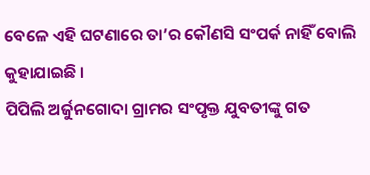ବେଳେ ଏହି ଘଟଣାରେ ତା’ର କୌଣସି ସଂପର୍କ ନାହିଁ ବୋଲି କୁହାଯାଇଛି ।
ପିପିଲି ଅର୍ଜୁନଗୋଦା ଗ୍ରାମର ସଂପୃକ୍ତ ଯୁବତୀଙ୍କୁ ଗତ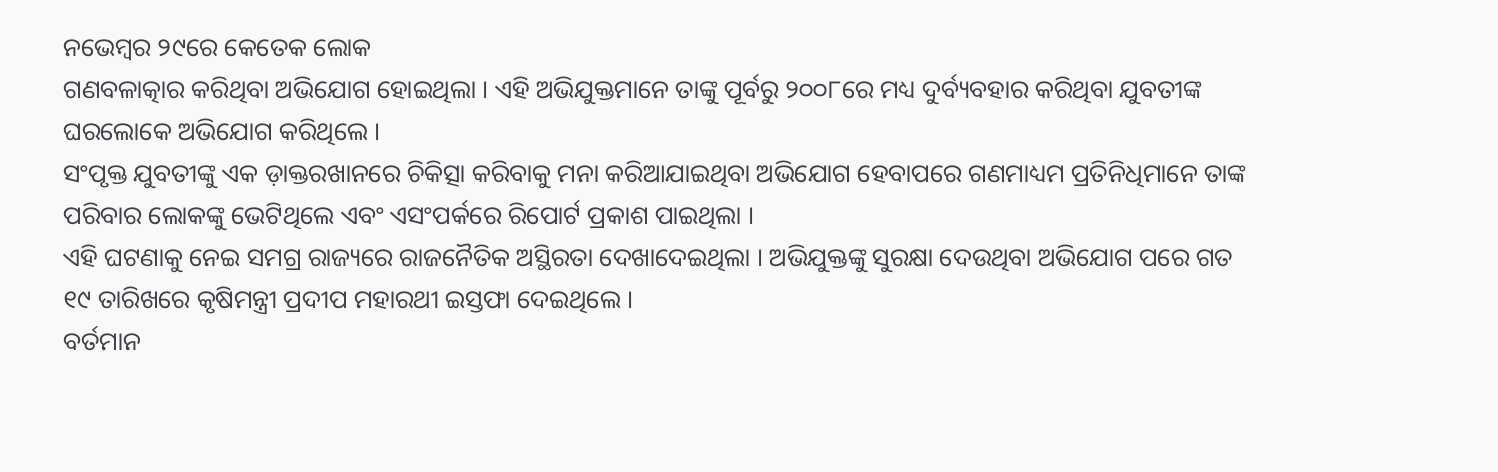ନଭେମ୍ବର ୨୯ରେ କେତେକ ଲୋକ
ଗଣବଳାତ୍କାର କରିଥିବା ଅଭିଯୋଗ ହୋଇଥିଲା । ଏହି ଅଭିଯୁକ୍ତମାନେ ତାଙ୍କୁ ପୂର୍ବରୁ ୨୦୦୮ରେ ମଧ୍ୟ ଦୁର୍ବ୍ୟବହାର କରିଥିବା ଯୁବତୀଙ୍କ ଘରଲୋକେ ଅଭିଯୋଗ କରିଥିଲେ ।
ସଂପୃକ୍ତ ଯୁବତୀଙ୍କୁ ଏକ ଡ଼ାକ୍ତରଖାନରେ ଚିକିତ୍ସା କରିବାକୁ ମନା କରିଆଯାଇଥିବା ଅଭିଯୋଗ ହେବାପରେ ଗଣମାଧ୍ୟମ ପ୍ରତିନିଧିମାନେ ତାଙ୍କ ପରିବାର ଲୋକଙ୍କୁ ଭେଟିଥିଲେ ଏବଂ ଏସଂପର୍କରେ ରିପୋର୍ଟ ପ୍ରକାଶ ପାଇଥିଲା ।
ଏହି ଘଟଣାକୁ ନେଇ ସମଗ୍ର ରାଜ୍ୟରେ ରାଜନୈତିକ ଅସ୍ଥିରତା ଦେଖାଦେଇଥିଲା । ଅଭିଯୁକ୍ତଙ୍କୁ ସୁରକ୍ଷା ଦେଉଥିବା ଅଭିଯୋଗ ପରେ ଗତ ୧୯ ତାରିଖରେ କୃଷିମନ୍ତ୍ରୀ ପ୍ରଦୀପ ମହାରଥୀ ଇସ୍ତଫା ଦେଇଥିଲେ ।
ବର୍ତମାନ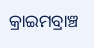କ୍ରାଇମବ୍ରାଞ୍ଚ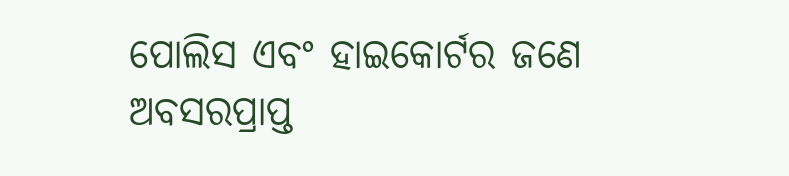ପୋଲିସ ଏବଂ ହାଇକୋର୍ଟର ଜଣେ ଅବସରପ୍ରାପ୍ତ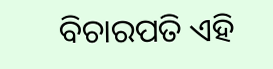ବିଚାରପତି ଏହି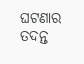ଘଟଣାର ତଦନ୍ତ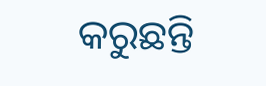କରୁଛନ୍ତି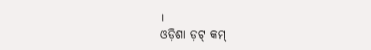।
ଓଡ଼ିଶା ଡ଼ଟ୍ କମ୍